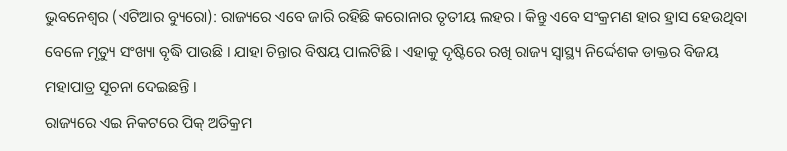ଭୁବନେଶ୍ୱର (ଏଟିଆର ବ୍ୟୁରୋ): ରାଜ୍ୟରେ ଏବେ ଜାରି ରହିଛି କରୋନାର ତୃତୀୟ ଲହର । କିନ୍ତୁ ଏବେ ସଂକ୍ରମଣ ହାର ହ୍ରାସ ହେଉଥିବା ବେଳେ ମୃତ୍ୟୁ ସଂଖ୍ୟା ବୃଦ୍ଧି ପାଉଛି । ଯାହା ଚିନ୍ତାର ବିଷୟ ପାଲଟିଛି । ଏହାକୁ ଦୃଷ୍ଟିରେ ରଖି ରାଜ୍ୟ ସ୍ୱାସ୍ଥ୍ୟ ନିର୍ଦ୍ଦେଶକ ଡାକ୍ତର ବିଜୟ ମହାପାତ୍ର ସୂଚନା ଦେଇଛନ୍ତି ।
ରାଜ୍ୟରେ ଏଇ ନିକଟରେ ପିକ୍ ଅତିକ୍ରମ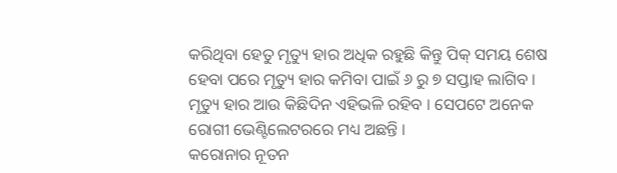କରିଥିବା ହେତୁ ମୃତ୍ୟୁ ହାର ଅଧିକ ରହୁଛି କିନ୍ତୁ ପିକ୍ ସମୟ ଶେଷ ହେବା ପରେ ମୃତ୍ୟୁ ହାର କମିବା ପାଇଁ ୬ ରୁ ୭ ସପ୍ତାହ ଲାଗିବ । ମୃତ୍ୟୁ ହାର ଆଉ କିଛିଦିନ ଏହିଭଳି ରହିବ । ସେପଟେ ଅନେକ ରୋଗୀ ଭେଣ୍ଟିଲେଟରରେ ମଧ୍ୟ ଅଛନ୍ତି ।
କରୋନାର ନୂତନ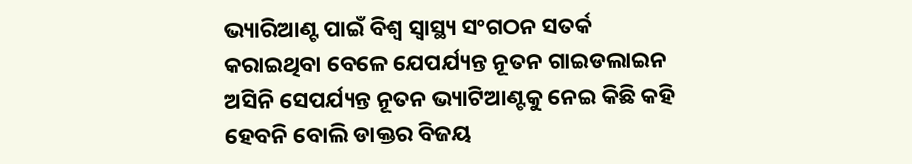ଭ୍ୟାରିଆଣ୍ଟ ପାଇଁ ବିଶ୍ୱ ସ୍ୱାସ୍ଥ୍ୟ ସଂଗଠନ ସତର୍କ କରାଇଥିବା ବେଳେ ଯେପର୍ଯ୍ୟନ୍ତ ନୂତନ ଗାଇଡଲାଇନ ଅସିନି ସେପର୍ଯ୍ୟନ୍ତ ନୂତନ ଭ୍ୟାଟିଆଣ୍ଟକୁ ନେଇ କିଛି କହି ହେବନି ବୋଲି ଡାକ୍ତର ବିଜୟ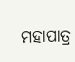ମହାପାତ୍ର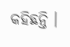କହିଛନ୍ତି ।